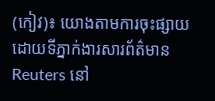(កៀវ)៖ យោងតាមការចុះផ្សាយដោយទីភ្នាក់ងារសារព័ត៌មាន Reuters នៅ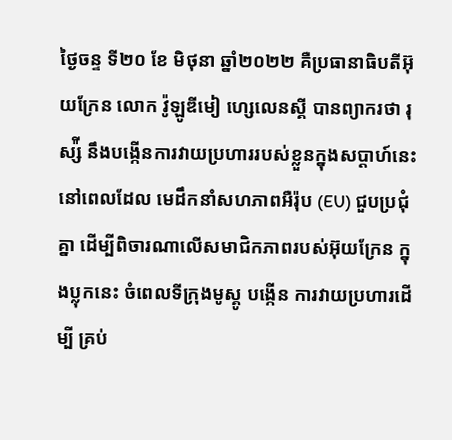ថ្ងៃចន្ទ ទី២០ ខែ មិថុនា ឆ្នាំ២០២២ គឺប្រធានាធិបតីអ៊ុយក្រែន លោក វ៉ូឡូឌីមៀ ហ្សេលេនស្គី បានព្យាករថា រុស្ស៉ី នឹងបង្កើនការវាយប្រហាររបស់ខ្លួនក្នុងសប្តាហ៍នេះ នៅពេលដែល មេដឹកនាំសហភាពអឺរ៉ុប (EU) ជួបប្រជុំគ្នា ដើម្បីពិចារណាលើសមាជិកភាពរបស់អ៊ុយក្រែន ក្នុងប្លុកនេះ ចំពេលទីក្រុងមូស្គូ បង្កើន ការវាយប្រហារដើម្បី គ្រប់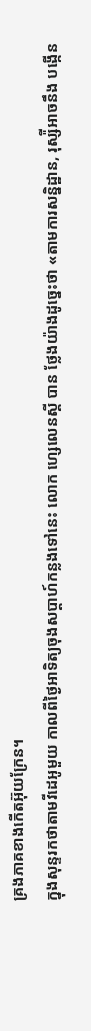គ្រងភាគខាងកើតអ៊ុយក្រែន។
ក្នុងសុន្ទរកថាតាមវីដេអូមួយ កាលពីថ្ងៃអាទិត្យចុងសប្តាហ៍កន្លងទៅនេះ លោក ហ្សេលេនស្គី បាន ថ្លែងយ៉ាងដូច្នេះថា «តាមការសន្និដ្ឋាន, រុស្ស៉ីអាចនឹង បង្កើន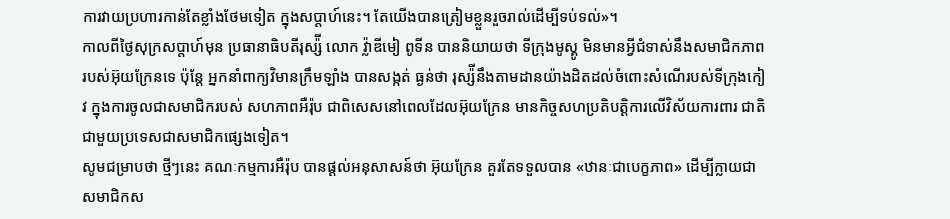ការវាយប្រហារកាន់តែខ្លាំងថែមទៀត ក្នុងសប្តាហ៍នេះ។ តែយើងបានត្រៀមខ្លួនរួចរាល់ដើម្បីទប់ទល់»។
កាលពីថ្ងៃសុក្រសប្តាហ៍មុន ប្រធានាធិបតីរុស្ស៉ី លោក វ្ល៉ាឌីមៀ ពូទីន បាននិយាយថា ទីក្រុងមូស្គូ មិនមានអ្វីជំទាស់នឹងសមាជិកភាពរបស់អ៊ុយក្រែនទេ ប៉ុន្តែ អ្នកនាំពាក្យវិមានក្រឹមឡាំង បានសង្កត់ ធ្ងន់ថា រុស្ស៉ីនឹងតាមដានយ៉ាងដិតដល់ចំពោះសំណើរបស់ទីក្រុងកៀវ ក្នុងការចូលជាសមាជិករបស់ សហភាពអឺរ៉ុប ជាពិសេសនៅពេលដែលអ៊ុយក្រែន មានកិច្ចសហប្រតិបត្តិការលើវិស័យការពារ ជាតិជាមួយប្រទេសជាសមាជិកផ្សេងទៀត។
សូមជម្រាបថា ថ្មីៗនេះ គណៈកម្មការអឺរ៉ុប បានផ្តល់អនុសាសន៍ថា អ៊ុយក្រែន គួរតែទទួលបាន «ឋានៈជាបេក្ខភាព» ដើម្បីក្លាយជាសមាជិកស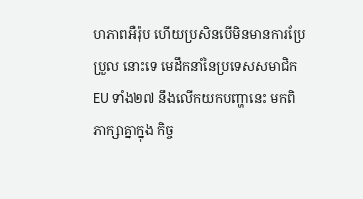ហភាពអឺរ៉ុប ហើយប្រសិនបើមិនមានការប្រែប្រួល នោះទេ មេដឹកនាំនៃប្រទេសសមាជិក EU ទាំង២៧ នឹងលើកយកបញ្ហានេះ មកពិភាក្សាគ្នាក្នុង កិច្ច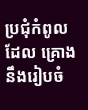ប្រជុំកំពូលដែល គ្រោងនឹងរៀបចំ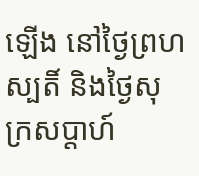ឡើង នៅថ្ងៃព្រហស្បតិ៍ និងថ្ងៃសុក្រសប្តាហ៍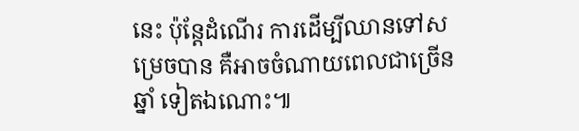នេះ ប៉ុន្តែដំណើរ ការដើម្បីឈានទៅសម្រេចបាន គឺអាចចំណាយពេលជាច្រើនឆ្នាំ ទៀតឯណោះ៕